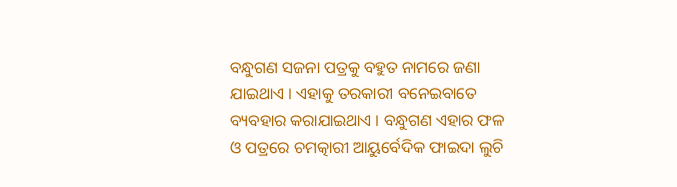ବନ୍ଧୁଗଣ ସଜନା ପତ୍ରକୁ ବହୁତ ନାମରେ ଜଣା ଯାଇଥାଏ । ଏହାକୁ ତରକାରୀ ବନେଇବାତେ ବ୍ୟବହାର କରାଯାଇଥାଏ । ବନ୍ଧୁଗଣ ଏହାର ଫଳ ଓ ପତ୍ରରେ ଚମତ୍କାରୀ ଆୟୁର୍ବେଦିକ ଫାଇଦା ଲୁଚି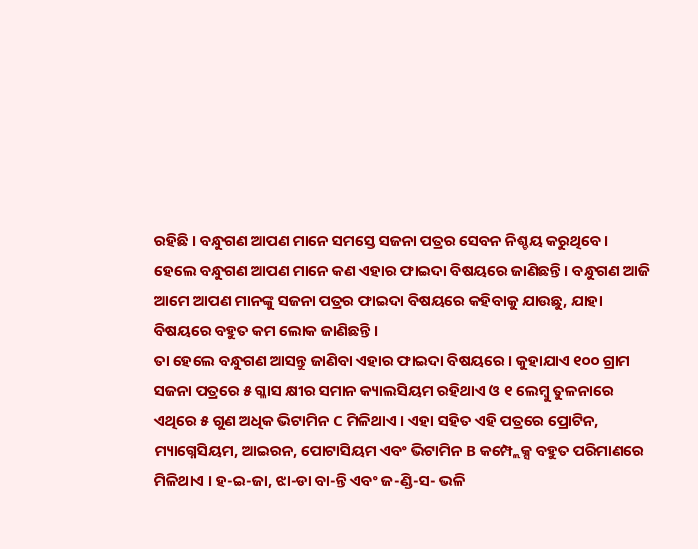ରହିଛି । ବନ୍ଧୁଗଣ ଆପଣ ମାନେ ସମସ୍ତେ ସଜନା ପତ୍ରର ସେବନ ନିଶ୍ଚୟ କରୁଥିବେ । ହେଲେ ବନ୍ଧୁଗଣ ଆପଣ ମାନେ କଣ ଏହାର ଫାଇଦା ବିଷୟରେ ଜାଣିଛନ୍ତି । ବନ୍ଧୁଗଣ ଆଜି ଆମେ ଆପଣ ମାନଙ୍କୁ ସଜନା ପତ୍ରର ଫାଇଦା ବିଷୟରେ କହିବାକୁ ଯାଉଛୁ, ଯାହା ବିଷୟରେ ବହୁତ କମ ଲୋକ ଜାଣିଛନ୍ତି ।
ତା ହେଲେ ବନ୍ଧୁଗଣ ଆସନ୍ତୁ ଜାଣିବା ଏହାର ଫାଇଦା ବିଷୟରେ । କୁହାଯାଏ ୧୦୦ ଗ୍ରାମ ସଜନା ପତ୍ରରେ ୫ ଗ୍ଳାସ କ୍ଷୀର ସମାନ କ୍ୟାଲସିୟମ ରହିଥାଏ ଓ ୧ ଲେମ୍ବୁ ତୁଳନାରେ ଏଥିରେ ୫ ଗୁଣ ଅଧିକ ଭିଟାମିନ C ମିଳିଥାଏ । ଏହା ସହିତ ଏହି ପତ୍ରରେ ପ୍ରୋଟିନ, ମ୍ୟାଗ୍ନେସିୟମ, ଆଇରନ, ପୋଟାସିୟମ ଏବଂ ଭିଟାମିନ B କମ୍ପ୍ଲେକ୍ସ ବହୁତ ପରିମାଣରେ ମିଳିଥାଏ । ହ-ଇ-ଜା, ଝା-ଡା ବା-ନ୍ତି ଏବଂ ଜ-ଣ୍ଡି-ସ- ଭଳି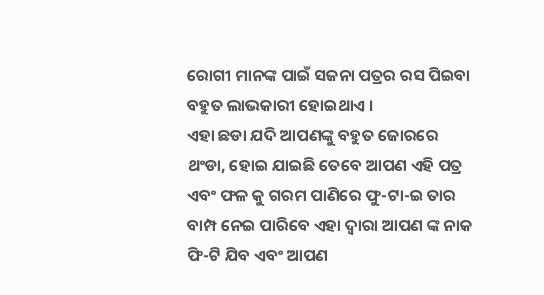ରୋଗୀ ମାନଙ୍କ ପାଇଁ ସଜନା ପତ୍ରର ରସ ପିଇବା ବହୁତ ଲାଭକାରୀ ହୋଇଥାଏ ।
ଏହା ଛଡା ଯଦି ଆପଣଙ୍କୁ ବହୁତ ଜୋରରେ ଥଂଡା, ହୋଇ ଯାଇଛି ତେବେ ଆପଣ ଏହି ପତ୍ର ଏବଂ ଫଳ କୁ ଗରମ ପାଣିରେ ଫୁ-ଟା-ଇ ତାର ବାମ୍ପ ନେଇ ପାରିବେ ଏହା ଦ୍ୱାରା ଆପଣ ଙ୍କ ନାକ ଫି-ଟି ଯିବ ଏବଂ ଆପଣ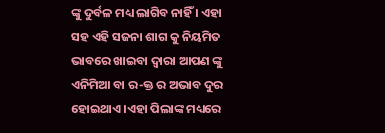ଙ୍କୁ ଦୁର୍ବଳ ମଧ୍ୟ ଲାଗିବ ନାହିଁ । ଏହା ସହ ଏହି ସଜନା ଶାଗ କୁ ନିୟମିତ ଭାବରେ ଖାଇବା ଦ୍ୱାରା ଆପଣ ଙ୍କୁ ଏନିମିଆ ବା ର-କ୍ତ ର ଅଭାବ ଦୁର ହୋଇଥାଏ ।ଏହା ପିଲାଙ୍କ ମଧ୍ୟରେ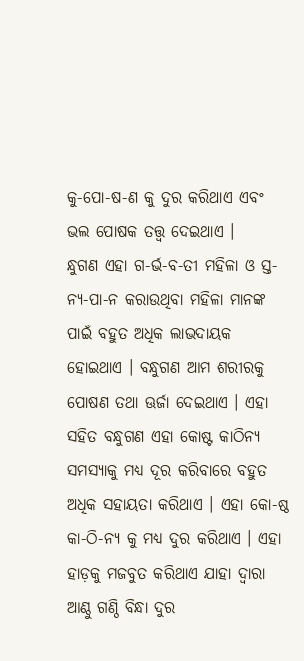କୁ-ପୋ-ଷ-ଣ କୁ ଦୁର କରିଥାଏ ଏବଂ ଭଲ ପୋଷକ ତତ୍ତ୍ୱ ଦେଇଥାଏ ।
ନ୍ଧୁଗଣ ଏହା ଗ-ର୍ଭ-ବ-ତୀ ମହିଳା ଓ ସ୍ତ-ନ୍ୟ-ପା-ନ କରାଉଥିବା ମହିଳା ମାନଙ୍କ ପାଇଁ ବହୁତ ଅଧିକ ଲାଭଦାୟକ ହୋଇଥାଏ । ବନ୍ଧୁଗଣ ଆମ ଶରୀରକୁ ପୋଷଣ ତଥା ଊର୍ଜା ଦେଇଥାଏ । ଏହା ସହିତ ବନ୍ଧୁଗଣ ଏହା କୋଷ୍ଟ କାଠିନ୍ଯ ସମସ୍ଯାକୁ ମଧ୍ୟ ଦୂର କରିବାରେ ବହୁତ ଅଧିକ ସହାୟତା କରିଥାଏ । ଏହା କୋ-ଷ୍ଠ କା-ଠି-ନ୍ୟ କୁ ମଧ୍ୟ ଦୁର କରିଥାଏ । ଏହା ହାଡ଼କୁ ମଜବୁତ କରିଥାଏ ଯାହା ଦ୍ୱାରା ଆଣ୍ଠୁ ଗଣ୍ଠି ବିନ୍ଧା ଦୁର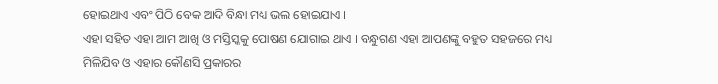ହୋଇଥାଏ ଏବଂ ପିଠି ବେକ ଆଦି ବିନ୍ଧା ମଧ୍ୟ ଭଲ ହୋଇଯାଏ ।
ଏହା ସହିତ ଏହା ଆମ ଆଖି ଓ ମସ୍ତିସ୍କକୁ ପୋଷଣ ଯୋଗାଇ ଥାଏ । ବନ୍ଧୁଗଣ ଏହା ଆପଣଙ୍କୁ ବହୁତ ସହଜରେ ମଧ୍ୟ ମିଳିଯିବ ଓ ଏହାର କୌଣସି ପ୍ରକାରର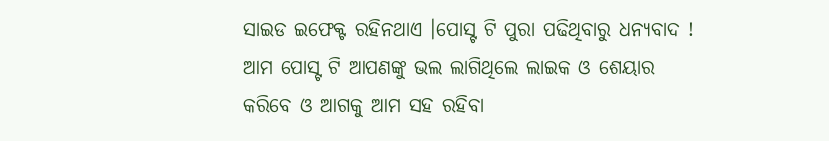ସାଇଡ ଇଫେକ୍ଟ ରହିନଥାଏ ।ପୋସ୍ଟ ଟି ପୁରା ପଢିଥିବାରୁ ଧନ୍ୟବାଦ ! ଆମ ପୋସ୍ଟ ଟି ଆପଣଙ୍କୁ ଭଲ ଲାଗିଥିଲେ ଲାଇକ ଓ ଶେୟାର କରିବେ ଓ ଆଗକୁ ଆମ ସହ ରହିବା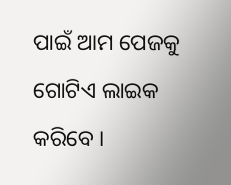ପାଇଁ ଆମ ପେଜକୁ ଗୋଟିଏ ଲାଇକ କରିବେ ।